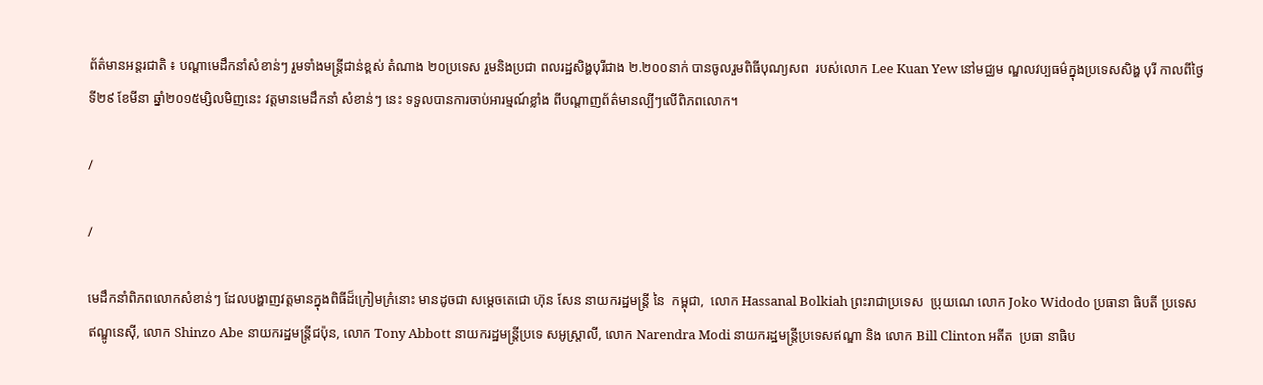ព័ត៌មានអន្តរជាតិ ៖ បណ្តាមេដឹកនាំសំខាន់ៗ រួមទាំងមន្ត្រីជាន់ខ្ពស់ តំណាង ២០ប្រទេស រួមនិងប្រជា ពលរដ្ឋសិង្ហបុរីជាង ២.២០០នាក់ បានចូលរួមពិធីបុណ្យសព  របស់លោក Lee Kuan Yew នៅមជ្ឈម ណ្ឌលវប្បធម៌ក្នុងប្រទេសសិង្ហ បុរី កាលពីថ្ងៃទី២៩ ខែមីនា ឆ្នាំ២០១៥ម្សិលមិញនេះ វត្តមានមេដឹកនាំ សំខាន់ៗ នេះ ទទួលបានការចាប់អារម្មណ៍ខ្លាំង ពីបណ្តាញព័ត៌មានល្បីៗលើពិភពលោក។

/

/

មេដឹកនាំពិភពលោកសំខាន់ៗ ដែលបង្ហាញវត្តមានក្នុងពិធីដ៏ក្រៀមក្រំនោះ មានដូចជា សម្តេចតេជោ ហ៊ុន សែន នាយករដ្ឋមន្ត្រី នៃ  កម្ពុជា,  លោក Hassanal Bolkiah ព្រះរាជាប្រទេស  ប្រុយណេ លោក Joko Widodo ប្រធានា ធិបតី ប្រទេស   ឥណ្ឌូនេស៊ី, លោក Shinzo Abe នាយករដ្ឋមន្ត្រីជប៉ុន, លោក Tony Abbott នាយករដ្ឋមន្ត្រីប្រទេ សអូស្ត្រាលី, លោក Narendra Modi នាយករដ្ឋមន្ត្រីប្រទេសឥណ្ឌា និង លោក Bill Clinton អតីត  ប្រធា នាធិប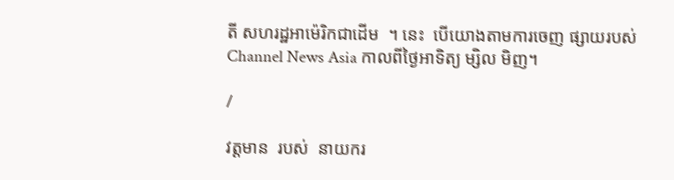តី សហរដ្ឋអាម៉េរិកជាដើម  ។ នេះ  បើយោងតាមការចេញ ផ្សាយរបស់ Channel News Asia កាលពីថ្ងៃអាទិត្យ ម្សិល មិញ។

/

វត្តមាន  របស់  នាយករ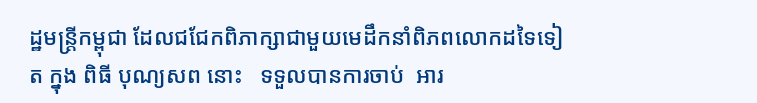ដ្ឋមន្រ្តីកម្ពុជា ដែលជជែកពិភាក្សាជាមួយមេដឹកនាំពិភពលោកដទៃទៀត ក្នុង ពិធី បុណ្យសព នោះ   ទទួលបានការចាប់  អារ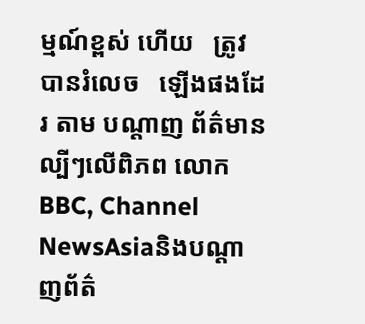ម្មណ៍ខ្ពស់ ហើយ   ត្រូវបានរំលេច   ឡើងផងដែរ តាម បណ្តាញ ព័ត៌មានល្បីៗលើពិភព លោក BBC, Channel NewsAsiaនិងបណ្តាញព័ត៌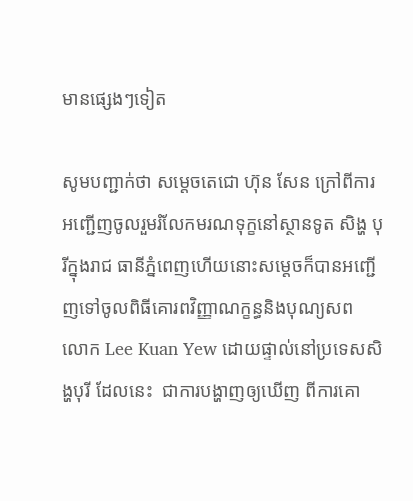មានផ្សេងៗទៀត

សូមបញ្ជាក់ថា សម្តេចតេជោ ហ៊ុន សែន ក្រៅពីការអញ្ជើញចូលរួមរំលែកមរណទុក្ខនៅស្ថានទូត សិង្ហ បុរីក្នុងរាជ ធានីភ្នំពេញហើយនោះសម្តេចក៏បានអញ្ជើញទៅចូលពិធីគោរពវិញ្ញាណក្ខន្ធនិងបុណ្យសព លោក Lee Kuan Yew ដោយផ្ទាល់នៅប្រទេសសិង្ហបុរី ដែលនេះ  ជាការបង្ហាញឲ្យឃើញ ពីការគោ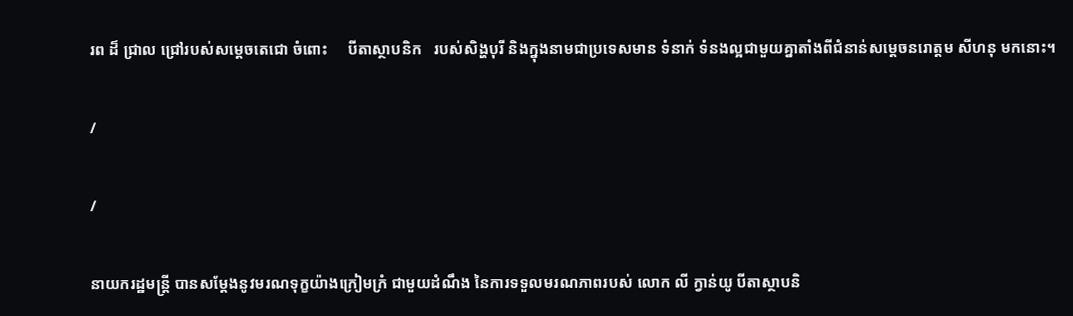រព ដ៏ ជ្រាល ជ្រៅរបស់សម្តេចតេជោ ចំពោះ     បីតាស្ថាបនិក   របស់សិង្ហបុរី និងក្នុងនាមជាប្រទេសមាន ទំនាក់ ទំនងល្អជាមួយគ្នាតាំងពីជំនាន់សម្តេចនរោត្តម សីហនុ មកនោះ។

/

/

នាយករដ្ឋមន្រ្តី បានសម្តែងនូវមរណទុក្ខយ៉ាងក្រៀមក្រំ ជាមួយដំណឹង នៃការទទួលមរណភាពរបស់ លោក លី ក្វាន់យូ បីតាស្ថាបនិ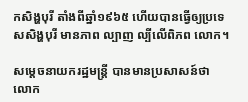កសិង្ហបុរី តាំងពីឆ្នាំ១៩៦៥ ហើយបានធ្វើឲ្យប្រទេសសិង្ហបុរី មានភាព ល្បាញ ល្បីលើពិភព លោក។

សម្តេចនាយករដ្ឋមន្រ្តី បានមានប្រសាសន៍ថា លោក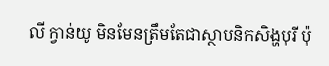លី ក្វាន់យូ មិនមែនត្រឹមតែជាស្ថាបនិកសិង្ហបុរី ប៉ុ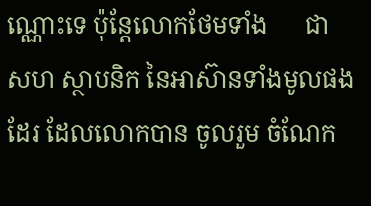ណ្ណោះទេ ប៉ុន្តែលោកថែមទាំង      ជា  សហ ស្ថាបនិក នៃអាស៊ានទាំងមូលផងដែរ ដែលលោកបាន ចូលរួម ចំណែក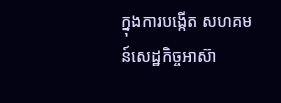ក្នុងការបង្កើត សហគមន៍សេដ្ឋកិច្ចអាស៊ា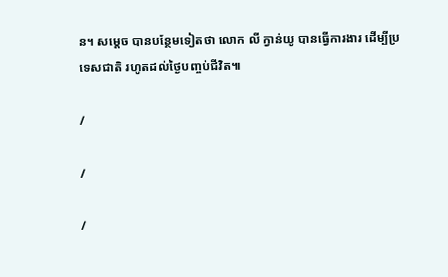ន។ សម្តេច បានបន្ថែមទៀតថា លោក លី ក្វាន់យូ បានធ្វើការងារ ដើម្បីប្រទេសជាតិ រហូតដល់ថ្ងៃបញ្ចប់ជីវិត៕

/

/

/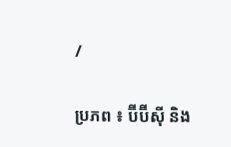/

ប្រភព ៖ ប៊ីប៊ីស៊ី និង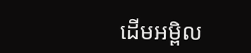ដើមអម្ពិល